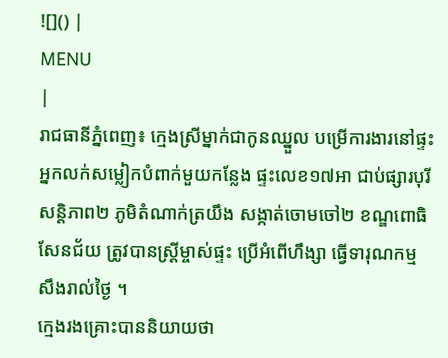![]() |
MENU
|
រាជធានីភ្នំពេញ៖ ក្មេងស្រីម្នាក់ជាកូនឈ្នួល បម្រើការងារនៅផ្ទះអ្នកលក់សម្លៀកបំពាក់មួយកន្លែង ផ្ទះលេខ១៧អា ជាប់ផ្សារបុរីសន្តិភាព២ ភូមិតំណាក់ត្រយឹង សង្កាត់ចោមចៅ២ ខណ្ឌពោធិសែនជ័យ ត្រូវបានស្រ្តីម្ចាស់ផ្ទះ ប្រើអំពើហឹង្សា ធ្វើទារុណកម្ម សឹងរាល់ថ្ងៃ ។
ក្មេងរងគ្រោះបាននិយាយថា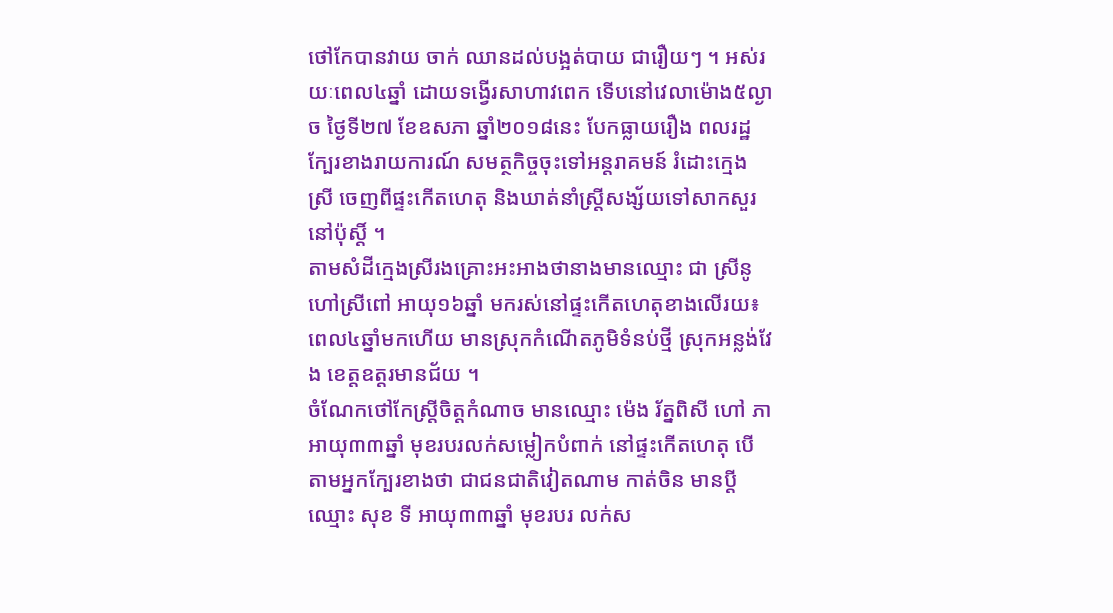ថៅកែបានវាយ ចាក់ ឈានដល់បង្អត់បាយ ជារឿយៗ ។ អស់រយៈពេល៤ឆ្នាំ ដោយទង្វើរសាហាវពេក ទើបនៅវេលាម៉ោង៥ល្ងាច ថ្ងៃទី២៧ ខែឧសភា ឆ្នាំ២០១៨នេះ បែកធ្លាយរឿង ពលរដ្ឋក្បែរខាងរាយការណ៍ សមត្ថកិច្ចចុះទៅអន្តរាគមន៍ រំដោះក្មេងស្រី ចេញពីផ្ទះកើតហេតុ និងឃាត់នាំស្រ្តីសង្ស័យទៅសាកសួរនៅប៉ុស្តិ៍ ។
តាមសំដីក្មេងស្រីរងគ្រោះអះអាងថានាងមានឈ្មោះ ជា ស្រីនូ ហៅស្រីពៅ អាយុ១៦ឆ្នាំ មករស់នៅផ្ទះកើតហេតុខាងលើរយ៖ពេល៤ឆ្នាំមកហើយ មានស្រុកកំណើតភូមិទំនប់ថ្មី ស្រុកអន្លង់វែង ខេត្តឧត្តរមានជ័យ ។
ចំណែកថៅកែស្រ្តីចិត្តកំណាច មានឈ្មោះ ម៉េង រ័ត្នពិសី ហៅ ភា អាយុ៣៣ឆ្នាំ មុខរបរលក់សម្លៀកបំពាក់ នៅផ្ទះកើតហេតុ បើតាមអ្នកក្បែរខាងថា ជាជនជាតិវៀតណាម កាត់ចិន មានប្តី ឈ្មោះ សុខ ទី អាយុ៣៣ឆ្នាំ មុខរបរ លក់ស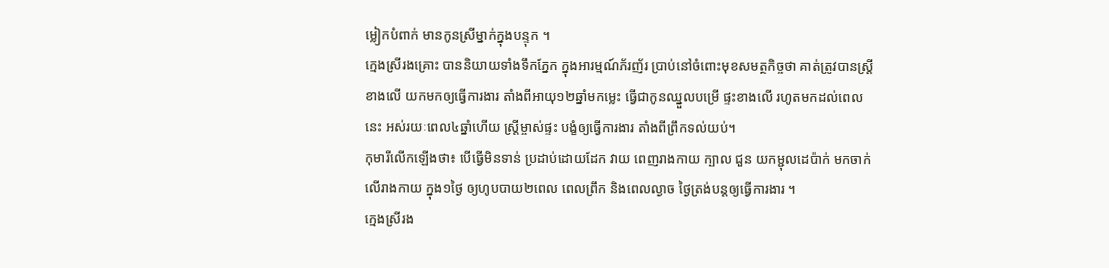ម្លៀកបំពាក់ មានកូនស្រីម្នាក់ក្នុងបន្ទុក ។
ក្មេងស្រីរងគ្រោះ បាននិយាយទាំងទឹកភ្នែក ក្នុងអារម្មណ៍ភ័រញ័រ ប្រាប់នៅចំពោះមុខសមត្ថកិច្ចថា គាត់ត្រូវបានស្រ្តីខាងលើ យកមកឲ្យធ្វើការងារ តាំងពីអាយុ១២ឆ្នាំមកម្លេះ ធ្វើជាកូនឈ្នួលបម្រើ ផ្ទះខាងលើ រហូតមកដល់ពេលនេះ អស់រយៈពេល៤ឆ្នាំហើយ ស្រ្តីម្ចាស់ផ្ទះ បង្ខំឲ្យធ្វើការងារ តាំងពីព្រឹកទល់យប់។
កុមារីលើកឡើងថា៖ បើធ្វើមិនទាន់ ប្រដាប់ដោយដែក វាយ ពេញរាងកាយ ក្បាល ជួន យកម្ជុលដេប៉ាក់ មកចាក់ លើរាងកាយ ក្នុង១ថ្ងៃ ឲ្យហូបបាយ២ពេល ពេលព្រឹក និងពេលល្ងាច ថ្ងៃត្រង់បន្តឲ្យធ្វើការងារ ។
ក្មេងស្រីរង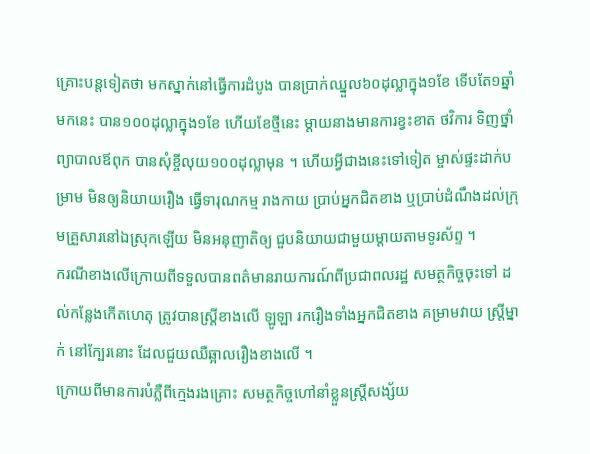គ្រោះបន្តទៀតថា មកស្នាក់នៅធ្វើការដំបូង បានប្រាក់ឈ្នួល៦០ដុល្លាក្នុង១ខែ ទើបតែ១ឆ្នាំមកនេះ បាន១០០ដុល្លាក្នុង១ខែ ហើយខែថ្មីនេះ ម្តាយនាងមានការខ្វះខាត ថវិការ ទិញថ្នាំ ព្យាបាលឪពុក បានសុំខ្ចីលុយ១០០ដុល្លាមុន ។ ហើយអ្វីជាងនេះទៅទៀត ម្ចាស់ផ្ទះដាក់បម្រាម មិនឲ្យនិយាយរឿង ធ្វើទារុណកម្ម រាងកាយ ប្រាប់អ្នកជិតខាង ឬប្រាប់ដំណឹងដល់ក្រុមគ្រួសារនៅឯស្រុកឡើយ មិនអនុញាតិឲ្យ ជួបនិយាយជាមួយម្តាយតាមទូរស័ព្ទ ។
ករណីខាងលើក្រោយពីទទួលបានពត៌មានរាយការណ៍ពីប្រជាពលរដ្ឋ សមត្ថកិច្ចចុះទៅ ដល់កន្លែងកើតហេតុ ត្រូវបានស្រ្តីខាងលើ ឡូឡា រករឿងទាំងអ្នកជិតខាង គម្រាមវាយ ស្រ្តីម្នាក់ នៅក្បែរនោះ ដែលជួយឈឺឆ្អាលរឿងខាងលើ ។
ក្រោយពីមានការបំភ្លឺពីក្មេងរងគ្រោះ សមត្ថកិច្ចហៅនាំខ្លួនស្រ្តីសង្ស័យ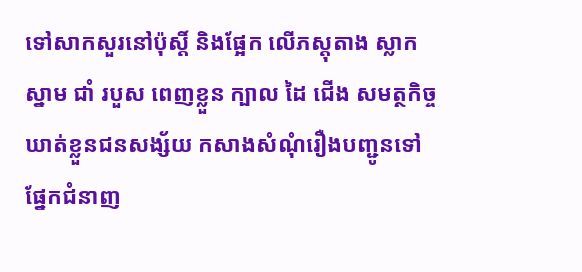ទៅសាកសួរនៅប៉ុស្តិ៍ និងផ្អែក លើភស្តុតាង ស្លាកស្នាម ជាំ របួស ពេញខ្លួន ក្បាល ដៃ ជើង សមត្ថកិច្ចឃាត់ខ្លួនជនសង្ស័យ កសាងសំណុំរឿងបញ្ជូនទៅផ្នែកជំនាញ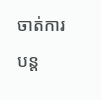ចាត់ការបន្ត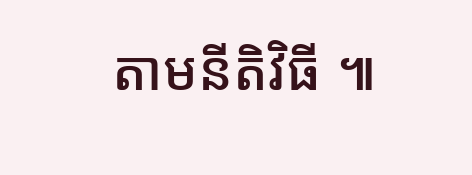តាមនីតិវិធី ៕